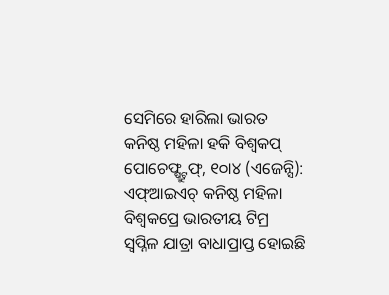ସେମିରେ ହାରିଲା ଭାରତ
କନିଷ୍ଠ ମହିଳା ହକି ବିଶ୍ୱକପ୍
ପୋଚେଫ୍ଷ୍ଟ୍ରୁଫ୍, ୧୦ା୪ (ଏଜେନ୍ସି): ଏଫ୍ଆଇଏଚ୍ କନିଷ୍ଠ ମହିଳା ବିଶ୍ୱକପ୍ରେ ଭାରତୀୟ ଟିମ୍ର ସ୍ୱପ୍ନିଳ ଯାତ୍ରା ବାଧାପ୍ରାପ୍ତ ହୋଇଛି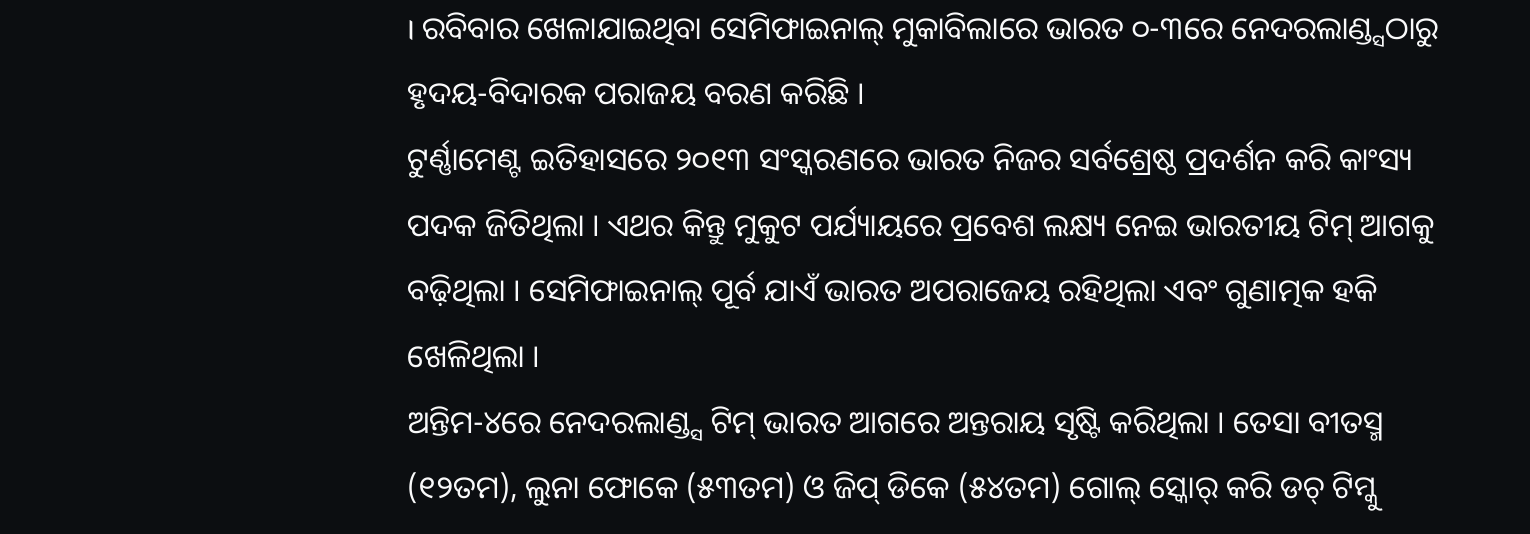। ରବିବାର ଖେଳାଯାଇଥିବା ସେମିଫାଇନାଲ୍ ମୁକାବିଲାରେ ଭାରତ ୦-୩ରେ ନେଦରଲାଣ୍ଡ୍ସଠାରୁ ହୃଦୟ-ବିଦାରକ ପରାଜୟ ବରଣ କରିଛି ।
ଟୁର୍ଣ୍ଣାମେଣ୍ଟ ଇତିହାସରେ ୨୦୧୩ ସଂସ୍କରଣରେ ଭାରତ ନିଜର ସର୍ବଶ୍ରେଷ୍ଠ ପ୍ରଦର୍ଶନ କରି କାଂସ୍ୟ ପଦକ ଜିତିଥିଲା । ଏଥର କିନ୍ତୁ ମୁକୁଟ ପର୍ଯ୍ୟାୟରେ ପ୍ରବେଶ ଲକ୍ଷ୍ୟ ନେଇ ଭାରତୀୟ ଟିମ୍ ଆଗକୁ ବଢ଼ିଥିଲା । ସେମିଫାଇନାଲ୍ ପୂର୍ବ ଯାଏଁ ଭାରତ ଅପରାଜେୟ ରହିଥିଲା ଏବଂ ଗୁଣାତ୍ମକ ହକି ଖେଳିଥିଲା ।
ଅନ୍ତିମ-୪ରେ ନେଦରଲାଣ୍ଡ୍ସ ଟିମ୍ ଭାରତ ଆଗରେ ଅନ୍ତରାୟ ସୃଷ୍ଟି କରିଥିଲା । ତେସା ବୀତସ୍ମ (୧୨ତମ), ଲୁନା ଫୋକେ (୫୩ତମ) ଓ ଜିପ୍ ଡିକେ (୫୪ତମ) ଗୋଲ୍ ସ୍କୋର୍ କରି ଡଚ୍ ଟିମ୍କୁ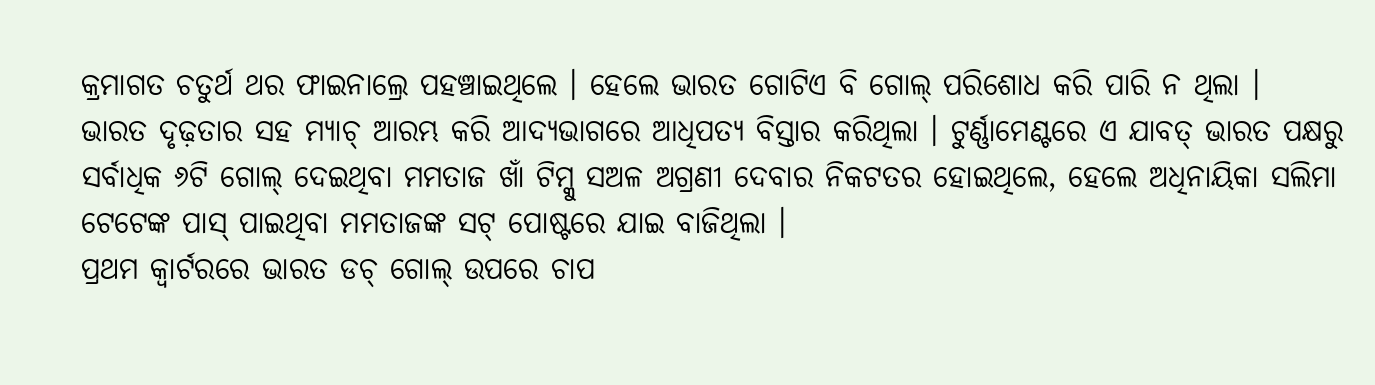କ୍ରମାଗତ ଚତୁର୍ଥ ଥର ଫାଇନାଲ୍ରେ ପହଞ୍ଚାଇଥିଲେ । ହେଲେ ଭାରତ ଗୋଟିଏ ବି ଗୋଲ୍ ପରିଶୋଧ କରି ପାରି ନ ଥିଲା ।
ଭାରତ ଦୃଢ଼ତାର ସହ ମ୍ୟାଚ୍ ଆରମ୍ଭ କରି ଆଦ୍ୟଭାଗରେ ଆଧିପତ୍ୟ ବିସ୍ତାର କରିଥିଲା । ଟୁର୍ଣ୍ଣାମେଣ୍ଟରେ ଏ ଯାବତ୍ ଭାରତ ପକ୍ଷରୁ ସର୍ବାଧିକ ୬ଟି ଗୋଲ୍ ଦେଇଥିବା ମମତାଜ ଖାଁ ଟିମ୍କୁ ସଅଳ ଅଗ୍ରଣୀ ଦେବାର ନିକଟତର ହୋଇଥିଲେ, ହେଲେ ଅଧିନାୟିକା ସଲିମା ଟେଟେଙ୍କ ପାସ୍ ପାଇଥିବା ମମତାଜଙ୍କ ସଟ୍ ପୋଷ୍ଟରେ ଯାଇ ବାଜିଥିଲା ।
ପ୍ରଥମ କ୍ୱାର୍ଟରରେ ଭାରତ ଡଚ୍ ଗୋଲ୍ ଉପରେ ଚାପ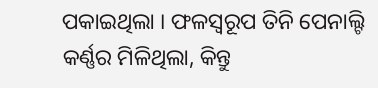ପକାଇଥିଲା । ଫଳସ୍ୱରୂପ ତିନି ପେନାଲ୍ଟି କର୍ଣ୍ଣର ମିଳିଥିଲା, କିନ୍ତୁ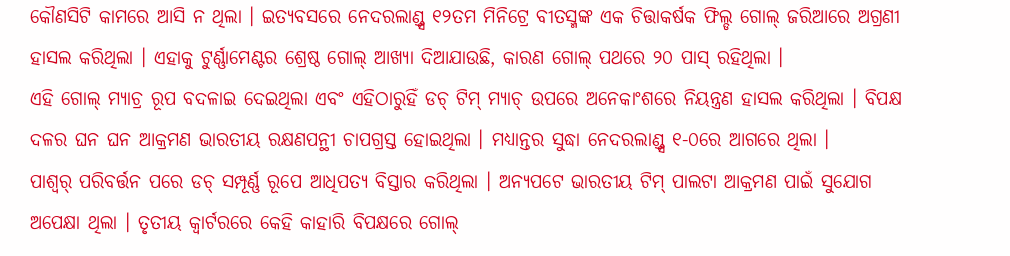କୌଣସିଟି କାମରେ ଆସି ନ ଥିଲା । ଇତ୍ୟବସରେ ନେଦରଲାଣ୍ଡ୍ସ ୧୨ତମ ମିନିଟ୍ରେ ବୀତସ୍ମଙ୍କ ଏକ ଚିତ୍ତାକର୍ଷକ ଫିଲ୍ଡ ଗୋଲ୍ ଜରିଆରେ ଅଗ୍ରଣୀ ହାସଲ କରିଥିଲା । ଏହାକୁ ଟୁର୍ଣ୍ଣାମେଣ୍ଟର ଶ୍ରେଷ୍ଠ ଗୋଲ୍ ଆଖ୍ୟା ଦିଆଯାଉଛି, କାରଣ ଗୋଲ୍ ପଥରେ ୨୦ ପାସ୍ ରହିଥିଲା ।
ଏହି ଗୋଲ୍ ମ୍ୟାଚ୍ର ରୂପ ବଦଳାଇ ଦେଇଥିଲା ଏବଂ ଏହିଠାରୁହିଁ ଡଚ୍ ଟିମ୍ ମ୍ୟାଚ୍ ଉପରେ ଅନେକାଂଶରେ ନିୟନ୍ତ୍ରଣ ହାସଲ କରିଥିଲା । ବିପକ୍ଷ ଦଳର ଘନ ଘନ ଆକ୍ରମଣ ଭାରତୀୟ ରକ୍ଷଣପନ୍ଥୀ ଚାପଗ୍ରସ୍ତ ହୋଇଥିଲା । ମଧ୍ୟାନ୍ତର ସୁଦ୍ଧା ନେଦରଲାଣ୍ଡ୍ସ ୧-୦ରେ ଆଗରେ ଥିଲା ।
ପାଶ୍ୱର୍ ପରିବର୍ତ୍ତନ ପରେ ଡଚ୍ ସମ୍ପୂର୍ଣ୍ଣ ରୂପେ ଆଧିପତ୍ୟ ବିସ୍ତାର କରିଥିଲା । ଅନ୍ୟପଟେ ଭାରତୀୟ ଟିମ୍ ପାଲଟା ଆକ୍ରମଣ ପାଇଁ ସୁଯୋଗ ଅପେକ୍ଷା ଥିଲା । ତୃତୀୟ କ୍ୱାର୍ଟରରେ କେହି କାହାରି ବିପକ୍ଷରେ ଗୋଲ୍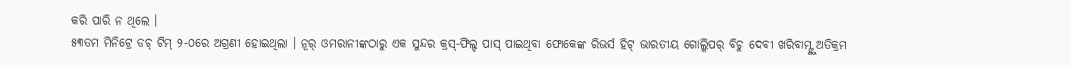କରି ପାରି ନ ଥିଲେ ।
୫୩ତମ ମିନିଟ୍ରେ ଡଚ୍ ଟିମ୍ ୨-୦ରେ ଅଗ୍ରଣୀ ହୋଇଥିଲା । ନୂର୍ ଓମରାନୀଙ୍କଠାରୁ ଏକ ସୁନ୍ଦର କ୍ରସ୍-ଫିଲ୍ଡ ପାସ୍ ପାଇଥିବା ଫୋକେଙ୍କ ରିଭର୍ସ ହିଟ୍ ଭାରତୀୟ ଗୋଲ୍କିପର୍ ବିଚୁ ଦେବୀ ଖରିବାମ୍ଙ୍କୁ ଅତିକ୍ରମ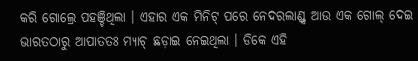କରି ଗୋଲ୍ରେ ପହଞ୍ଚିଥିଲା । ଏହାର ଏକ ମିନିଟ୍ ପରେ ନେଦରଲାଣ୍ଡ୍ସ ଆଉ ଏକ ଗୋଲ୍ ଦେଇ ଭାରତଠାରୁ ଆପାତତଃ ମ୍ୟାଚ୍ ଛଡ଼ାଇ ନେଇଥିଲା । ଡିକେ ଏହି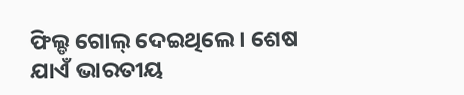ଫିଲ୍ଡ ଗୋଲ୍ ଦେଇଥିଲେ । ଶେଷ ଯାଏଁ ଭାରତୀୟ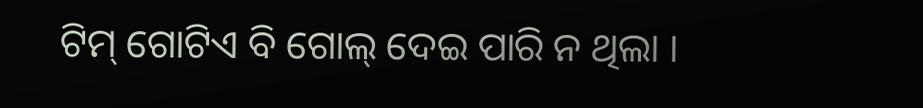ଟିମ୍ ଗୋଟିଏ ବି ଗୋଲ୍ ଦେଇ ପାରି ନ ଥିଲା ।